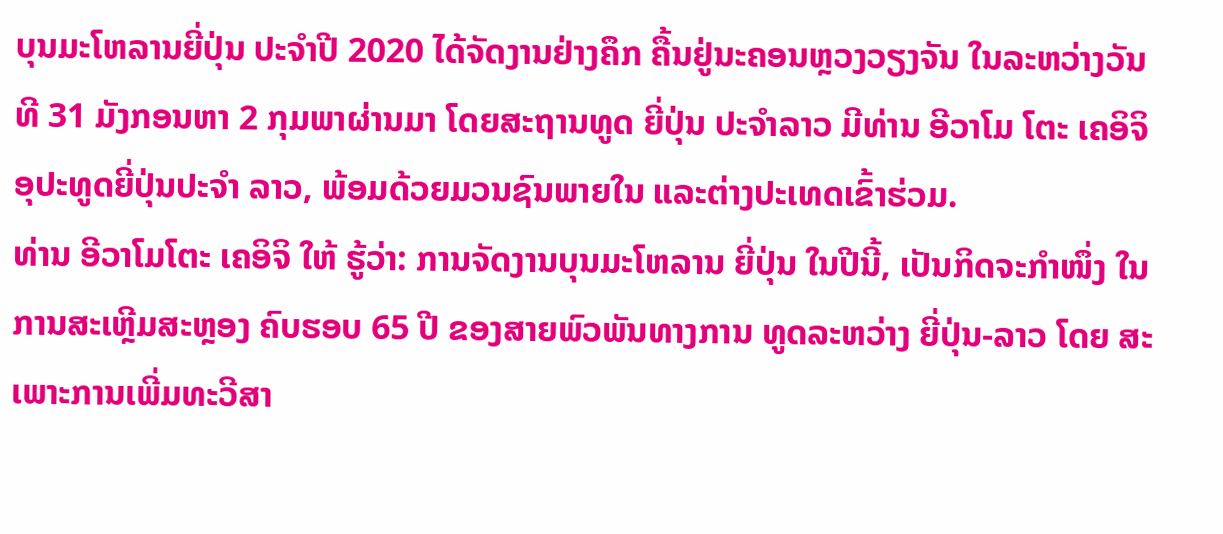ບຸນມະໂຫລານຍີ່ປຸ່ນ ປະຈຳປີ 2020 ໄດ້ຈັດງານຢ່າງຄຶກ ຄື້ນຢູ່ນະຄອນຫຼວງວຽງຈັນ ໃນລະຫວ່າງວັນທີ 31 ມັງກອນຫາ 2 ກຸມພາຜ່ານມາ ໂດຍສະຖານທູດ ຍີ່ປຸ່ນ ປະຈໍາລາວ ມີທ່ານ ອີວາໂມ ໂຕະ ເຄອິຈິ ອຸປະທູດຍີ່ປຸ່ນປະຈຳ ລາວ, ພ້ອມດ້ວຍມວນຊົນພາຍໃນ ແລະຕ່າງປະເທດເຂົ້າຮ່ວມ.
ທ່ານ ອີວາໂມໂຕະ ເຄອິຈິ ໃຫ້ ຮູ້ວ່າ: ການຈັດງານບຸນມະໂຫລານ ຍີ່ປຸ່ນ ໃນປີນີ້, ເປັນກິດຈະກຳໜຶ່ງ ໃນການສະເຫຼີມສະຫຼອງ ຄົບຮອບ 65 ປີ ຂອງສາຍພົວພັນທາງການ ທູດລະຫວ່າງ ຍີ່ປຸ່ນ-ລາວ ໂດຍ ສະເພາະການເພີ່ມທະວີສາ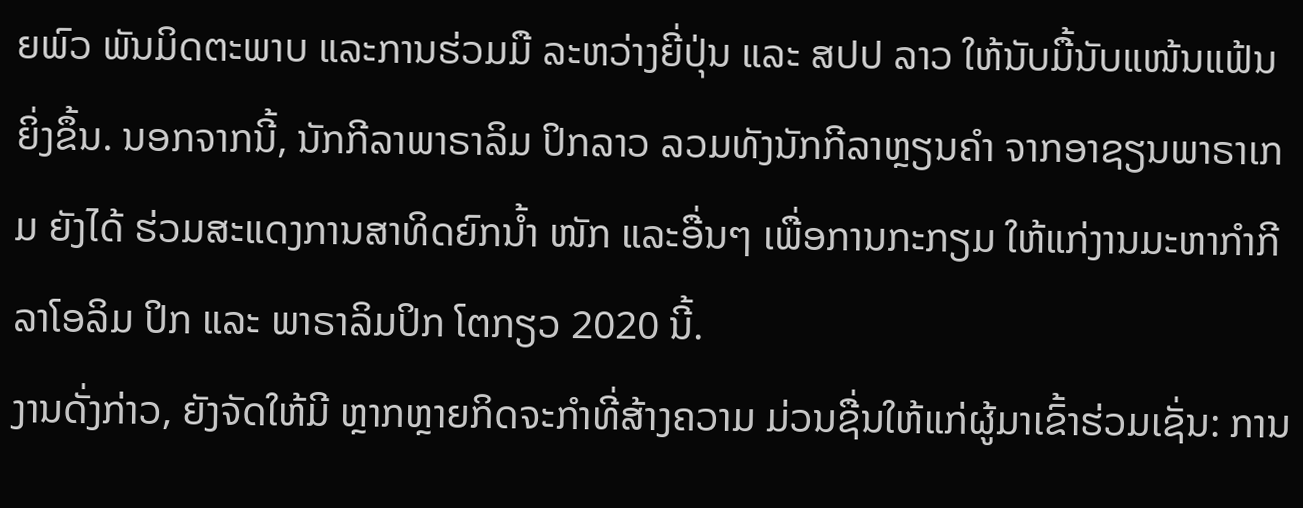ຍພົວ ພັນມິດຕະພາບ ແລະການຮ່ວມມື ລະຫວ່າງຍີ່ປຸ່ນ ແລະ ສປປ ລາວ ໃຫ້ນັບມື້ນັບແໜ້ນແຟ້ນຍິ່ງຂຶ້ນ. ນອກຈາກນີ້, ນັກກີລາພາຣາລິມ ປິກລາວ ລວມທັງນັກກີລາຫຼຽນຄຳ ຈາກອາຊຽນພາຣາເກມ ຍັງໄດ້ ຮ່ວມສະແດງການສາທິດຍົກນໍ້າ ໜັກ ແລະອື່ນໆ ເພື່ອການກະກຽມ ໃຫ້ແກ່ງານມະຫາກຳກີລາໂອລິມ ປິກ ແລະ ພາຣາລິມປິກ ໂຕກຽວ 2020 ນີ້.
ງານດັ່ງກ່າວ, ຍັງຈັດໃຫ້ມີ ຫຼາກຫຼາຍກິດຈະກຳທີ່ສ້າງຄວາມ ມ່ວນຊື່ນໃຫ້ແກ່ຜູ້ມາເຂົ້າຮ່ວມເຊັ່ນ: ການ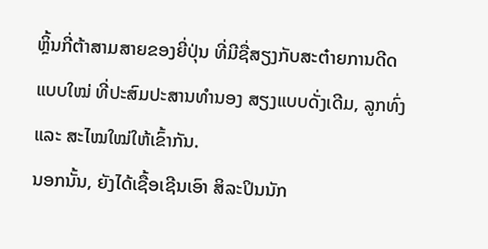ຫຼິ້ນກີ່ຕ້າສາມສາຍຂອງຍີ່ປຸ່ນ ທີ່ມີຊື່ສຽງກັບສະຕ໋າຍການດີດ ແບບໃໝ່ ທີ່ປະສົມປະສານທຳນອງ ສຽງແບບດັ່ງເດີມ, ລູກທົ່ງ ແລະ ສະໄໝໃໝ່ໃຫ້ເຂົ້າກັນ.
ນອກນັ້ນ, ຍັງໄດ້ເຊື້ອເຊີນເອົາ ສິລະປິນນັກ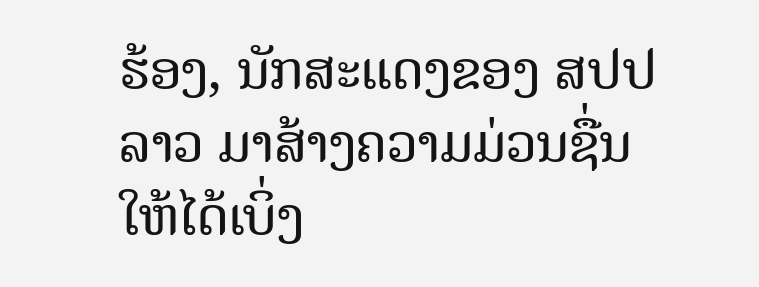ຮ້ອງ, ນັກສະແດງຂອງ ສປປ ລາວ ມາສ້າງຄວາມມ່ວນຊື່ນ ໃຫ້ໄດ້ເບິ່ງ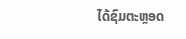ໄດ້ຊົມຕະຫຼອດ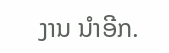ງານ ນໍາອີກ.